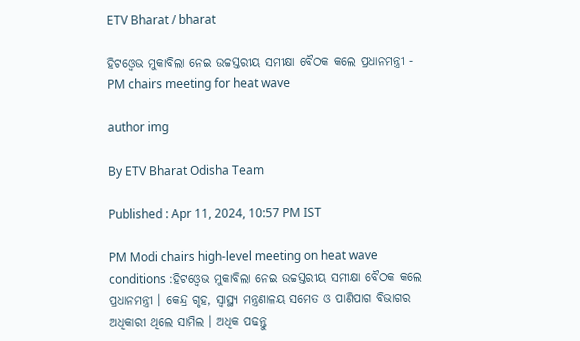ETV Bharat / bharat

ହିଟଓ୍ବେଭ ମୁକାବିଲା ନେଇ ଉଚ୍ଚସ୍ତରୀୟ ସମୀକ୍ଷା ବୈଠକ କଲେ ପ୍ରଧାନମନ୍ତ୍ରୀ - PM chairs meeting for heat wave

author img

By ETV Bharat Odisha Team

Published : Apr 11, 2024, 10:57 PM IST

PM Modi chairs high-level meeting on heat wave conditions :ହିଟଓ୍ବେଭ ମୁକାବିଲା ନେଇ ଉଚ୍ଚସ୍ତରୀୟ ସମୀକ୍ଷା ବୈଠକ କଲେ ପ୍ରଧାନମନ୍ତ୍ରୀ । କେନ୍ଦ୍ର ଗୃହ, ସ୍ବାସ୍ଥ୍ୟ ମନ୍ତ୍ରଣାଳୟ ସମେତ ଓ ପାଣିପାଗ ବିଭାଗର ଅଧିକାରୀ ଥିଲେ ସାମିଲ । ଅଧିକ ପଢନ୍ତୁ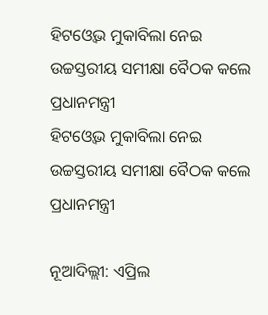ହିଟଓ୍ବେଭ ମୁକାବିଲା ନେଇ ଉଚ୍ଚସ୍ତରୀୟ ସମୀକ୍ଷା ବୈଠକ କଲେ ପ୍ରଧାନମନ୍ତ୍ରୀ
ହିଟଓ୍ବେଭ ମୁକାବିଲା ନେଇ ଉଚ୍ଚସ୍ତରୀୟ ସମୀକ୍ଷା ବୈଠକ କଲେ ପ୍ରଧାନମନ୍ତ୍ରୀ

ନୂଆଦିଲ୍ଲୀ: ଏପ୍ରିଲ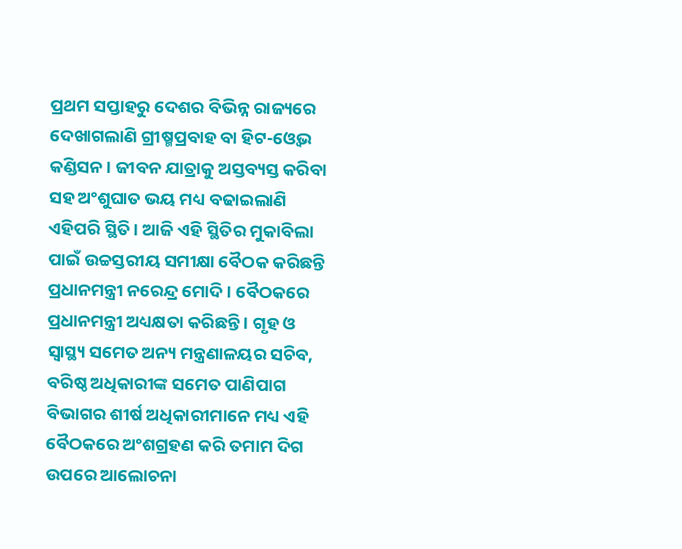ପ୍ରଥମ ସପ୍ତାହରୁ ଦେଶର ବିଭିନ୍ନ ରାଜ୍ୟରେ ଦେଖାଗଲାଣି ଗ୍ରୀଷ୍ମପ୍ରବାହ ବା ହିଟ-ଓ୍ବେଭ କଣ୍ଡିସନ । ଜୀବନ ଯାତ୍ରାକୁ ଅସ୍ତବ୍ୟସ୍ତ କରିବା ସହ ଅଂଶୁଘାତ ଭୟ ମଧ୍ୟ ବଢାଇଲାଣି ଏହିପରି ସ୍ଥିତି । ଆଜି ଏହି ସ୍ଥିତିର ମୁକାବିଲା ପାଇଁ ଉଚ୍ଚସ୍ତରୀୟ ସମୀକ୍ଷା ବୈଠକ କରିଛନ୍ତି ପ୍ରଧାନମନ୍ତ୍ରୀ ନରେନ୍ଦ୍ର ମୋଦି । ବୈଠକରେ ପ୍ରଧାନମନ୍ତ୍ରୀ ଅଧ୍ୟକ୍ଷତା କରିଛନ୍ତି । ଗୃହ ଓ ସ୍ବାସ୍ଥ୍ୟ ସମେତ ଅନ୍ୟ ମନ୍ତ୍ରଣାଳୟର ସଚିବ, ବରିଷ୍ଠ ଅଧିକାରୀଙ୍କ ସମେତ ପାଣିପାଗ ବିଭାଗର ଶୀର୍ଷ ଅଧିକାରୀମାନେ ମଧ୍ୟ ଏହି ବୈଠକରେ ଅଂଶଗ୍ରହଣ କରି ତମାମ ଦିଗ ଉପରେ ଆଲୋଚନା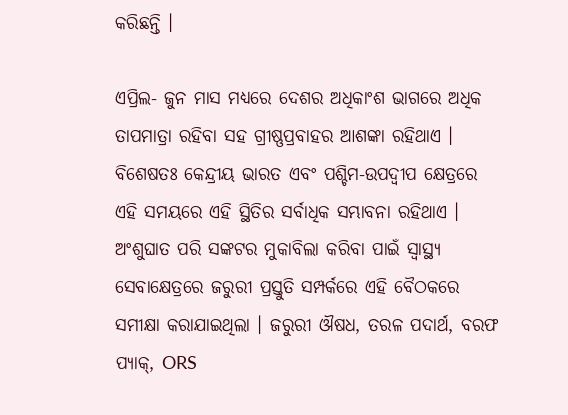କରିଛନ୍ତି ।

ଏପ୍ରିଲ- ଜୁନ ମାସ ମଧ୍ୟରେ ଦେଶର ଅଧିକାଂଶ ଭାଗରେ ଅଧିକ ତାପମାତ୍ରା ରହିବା ସହ ଗ୍ରୀଷ୍ଣପ୍ରବାହର ଆଶଙ୍କା ରହିଥାଏ । ବିଶେଷତଃ କେନ୍ଦ୍ରୀୟ ଭାରତ ଏବଂ ପଶ୍ଚିମ-ଉପଦ୍ୱୀପ କ୍ଷେତ୍ରରେ ଏହି ସମୟରେ ଏହି ସ୍ଥିତିର ସର୍ବାଧିକ ସମ୍ଭାବନା ରହିଥାଏ । ଅଂଶୁଘାତ ପରି ସଙ୍କଟର ମୁକାବିଲା କରିବା ପାଇଁ ସ୍ୱାସ୍ଥ୍ୟ ସେବାକ୍ଷେତ୍ରରେ ଜରୁରୀ ପ୍ରସ୍ତୁତି ସମ୍ପର୍କରେ ଏହି ବୈଠକରେ ସମୀକ୍ଷା କରାଯାଇଥିଲା । ଜରୁରୀ ଔଷଧ, ତରଳ ପଦାର୍ଥ, ବରଫ ପ୍ୟାକ୍, ORS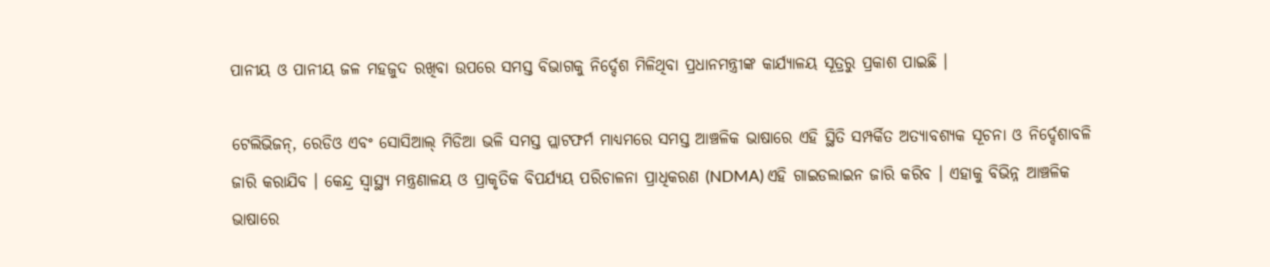ପାନୀୟ ଓ ପାନୀୟ ଜଳ ମହଜୁଦ ରଖିବା ଉପରେ ସମସ୍ତ ବିଭାଗକୁ ନିର୍ଦ୍ଦେଶ ମିଳିଥିବା ପ୍ରଧାନମନ୍ତ୍ରୀଙ୍କ କାର୍ଯ୍ୟାଳୟ ସୂତ୍ରରୁ ପ୍ରକାଶ ପାଇଛି ।

ଟେଲିଭିଜନ୍, ରେଡିଓ ଏବଂ ସୋସିଆଲ୍ ମିଡିଆ ଭଳି ସମସ୍ତ ପ୍ଲାଟଫର୍ମ ମାଧ୍ୟମରେ ସମସ୍ତ ଆଞ୍ଚଳିକ ଭାଷାରେ ଏହି ସ୍ଥିତି ସମ୍ପର୍କିତ ଅତ୍ୟାବଶ୍ୟକ ସୂଚନା ଓ ନିର୍ଦ୍ଦେଶାବଳି ଜାରି କରାଯିବ । କେନ୍ଦ୍ର ସ୍ବାସ୍ଥ୍ୟ ମନ୍ତ୍ରଣାଳୟ ଓ ପ୍ରାକୃତିକ ବିପର୍ଯ୍ୟୟ ପରିଚାଳନା ପ୍ରାଧିକରଣ (NDMA) ଏହି ଗାଇଡଲାଇନ ଜାରି କରିବ । ଏହାକୁ ବିଭିନ୍ନ ଆଞ୍ଚଳିକ ଭାଷାରେ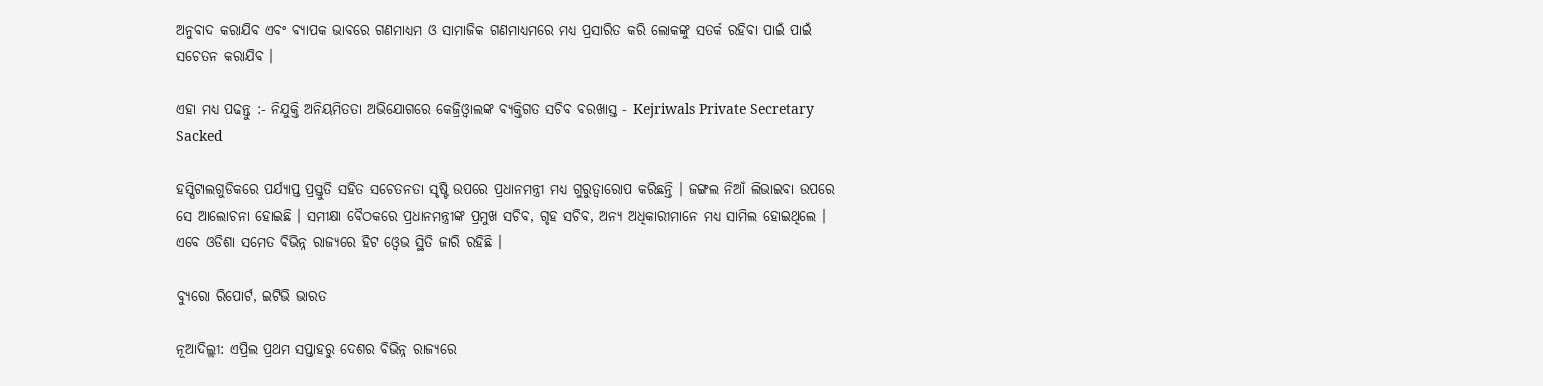ଅନୁବାଦ କରାଯିବ ଏବଂ ବ୍ୟାପକ ଭାବରେ ଗଣମାଧ୍ୟମ ଓ ସାମାଜିକ ଗଣମାଧ୍ୟମରେ ମଧ୍ୟ ପ୍ରସାରିତ କରି ଲୋକଙ୍କୁ ସତର୍କ ରହିବା ପାଇଁ ପାଇଁ ସଚେତନ କରାଯିବ ।

ଏହା ମଧ୍ୟ ପଢନ୍ତୁ :- ନିଯୁକ୍ତି ଅନିୟମିତତା ଅଭିଯୋଗରେ କେଜ୍ରିଓ୍ବାଲଙ୍କ ବ୍ୟକ୍ତିଗତ ସଚିବ ବରଖାସ୍ତ - Kejriwals Private Secretary Sacked

ହସ୍ପିଟାଲଗୁଡିକରେ ପର୍ଯ୍ୟାପ୍ତ ପ୍ରସ୍ତୁତି ସହିତ ସଚେତନତା ସୃଷ୍ଟି ଉପରେ ପ୍ରଧାନମନ୍ତ୍ରୀ ମଧ୍ୟ ଗୁରୁତ୍ୱାରୋପ କରିଛନ୍ତି । ଜଙ୍ଗଲ ନିଆଁ ଲିଭାଇବା ଉପରେ ସେ ଆଲୋଚନା ହୋଇଛି । ସମୀକ୍ଷା ବୈଠକରେ ପ୍ରଧାନମନ୍ତ୍ରୀଙ୍କ ପ୍ରମୁଖ ସଚିବ, ଗୃହ ସଚିବ, ଅନ୍ୟ ଅଧିକାରୀମାନେ ମଧ୍ୟ ସାମିଲ ହୋଇଥିଲେ । ଏବେ ଓଡିଶା ସମେତ ବିଭିନ୍ନ ରାଜ୍ୟରେ ହିଟ ଓ୍ବେଭ ସ୍ଥିତି ଜାରି ରହିଛି ।

ବ୍ୟୁରୋ ରିପୋର୍ଟ, ଇଟିଭି ଭାରତ

ନୂଆଦିଲ୍ଲୀ: ଏପ୍ରିଲ ପ୍ରଥମ ସପ୍ତାହରୁ ଦେଶର ବିଭିନ୍ନ ରାଜ୍ୟରେ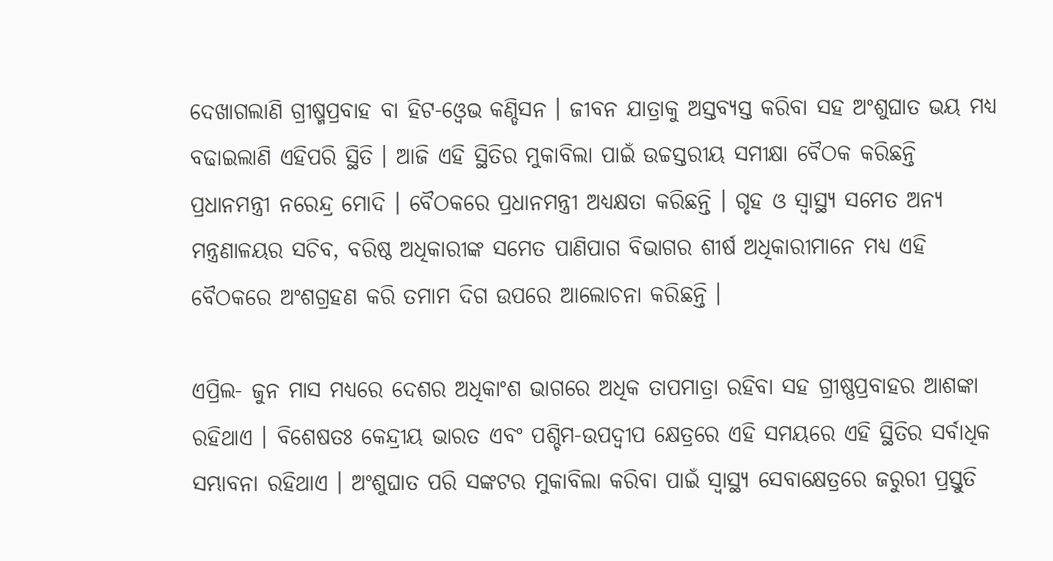ଦେଖାଗଲାଣି ଗ୍ରୀଷ୍ମପ୍ରବାହ ବା ହିଟ-ଓ୍ବେଭ କଣ୍ଡିସନ । ଜୀବନ ଯାତ୍ରାକୁ ଅସ୍ତବ୍ୟସ୍ତ କରିବା ସହ ଅଂଶୁଘାତ ଭୟ ମଧ୍ୟ ବଢାଇଲାଣି ଏହିପରି ସ୍ଥିତି । ଆଜି ଏହି ସ୍ଥିତିର ମୁକାବିଲା ପାଇଁ ଉଚ୍ଚସ୍ତରୀୟ ସମୀକ୍ଷା ବୈଠକ କରିଛନ୍ତି ପ୍ରଧାନମନ୍ତ୍ରୀ ନରେନ୍ଦ୍ର ମୋଦି । ବୈଠକରେ ପ୍ରଧାନମନ୍ତ୍ରୀ ଅଧ୍ୟକ୍ଷତା କରିଛନ୍ତି । ଗୃହ ଓ ସ୍ବାସ୍ଥ୍ୟ ସମେତ ଅନ୍ୟ ମନ୍ତ୍ରଣାଳୟର ସଚିବ, ବରିଷ୍ଠ ଅଧିକାରୀଙ୍କ ସମେତ ପାଣିପାଗ ବିଭାଗର ଶୀର୍ଷ ଅଧିକାରୀମାନେ ମଧ୍ୟ ଏହି ବୈଠକରେ ଅଂଶଗ୍ରହଣ କରି ତମାମ ଦିଗ ଉପରେ ଆଲୋଚନା କରିଛନ୍ତି ।

ଏପ୍ରିଲ- ଜୁନ ମାସ ମଧ୍ୟରେ ଦେଶର ଅଧିକାଂଶ ଭାଗରେ ଅଧିକ ତାପମାତ୍ରା ରହିବା ସହ ଗ୍ରୀଷ୍ଣପ୍ରବାହର ଆଶଙ୍କା ରହିଥାଏ । ବିଶେଷତଃ କେନ୍ଦ୍ରୀୟ ଭାରତ ଏବଂ ପଶ୍ଚିମ-ଉପଦ୍ୱୀପ କ୍ଷେତ୍ରରେ ଏହି ସମୟରେ ଏହି ସ୍ଥିତିର ସର୍ବାଧିକ ସମ୍ଭାବନା ରହିଥାଏ । ଅଂଶୁଘାତ ପରି ସଙ୍କଟର ମୁକାବିଲା କରିବା ପାଇଁ ସ୍ୱାସ୍ଥ୍ୟ ସେବାକ୍ଷେତ୍ରରେ ଜରୁରୀ ପ୍ରସ୍ତୁତି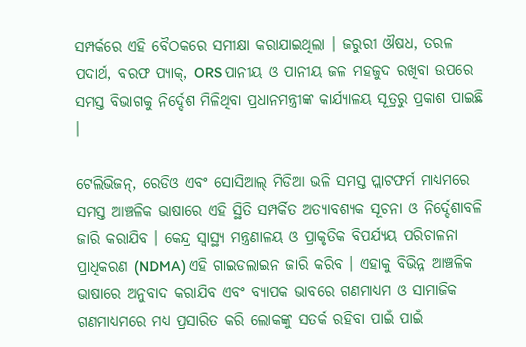ସମ୍ପର୍କରେ ଏହି ବୈଠକରେ ସମୀକ୍ଷା କରାଯାଇଥିଲା । ଜରୁରୀ ଔଷଧ, ତରଳ ପଦାର୍ଥ, ବରଫ ପ୍ୟାକ୍, ORS ପାନୀୟ ଓ ପାନୀୟ ଜଳ ମହଜୁଦ ରଖିବା ଉପରେ ସମସ୍ତ ବିଭାଗକୁ ନିର୍ଦ୍ଦେଶ ମିଳିଥିବା ପ୍ରଧାନମନ୍ତ୍ରୀଙ୍କ କାର୍ଯ୍ୟାଳୟ ସୂତ୍ରରୁ ପ୍ରକାଶ ପାଇଛି ।

ଟେଲିଭିଜନ୍, ରେଡିଓ ଏବଂ ସୋସିଆଲ୍ ମିଡିଆ ଭଳି ସମସ୍ତ ପ୍ଲାଟଫର୍ମ ମାଧ୍ୟମରେ ସମସ୍ତ ଆଞ୍ଚଳିକ ଭାଷାରେ ଏହି ସ୍ଥିତି ସମ୍ପର୍କିତ ଅତ୍ୟାବଶ୍ୟକ ସୂଚନା ଓ ନିର୍ଦ୍ଦେଶାବଳି ଜାରି କରାଯିବ । କେନ୍ଦ୍ର ସ୍ବାସ୍ଥ୍ୟ ମନ୍ତ୍ରଣାଳୟ ଓ ପ୍ରାକୃତିକ ବିପର୍ଯ୍ୟୟ ପରିଚାଳନା ପ୍ରାଧିକରଣ (NDMA) ଏହି ଗାଇଡଲାଇନ ଜାରି କରିବ । ଏହାକୁ ବିଭିନ୍ନ ଆଞ୍ଚଳିକ ଭାଷାରେ ଅନୁବାଦ କରାଯିବ ଏବଂ ବ୍ୟାପକ ଭାବରେ ଗଣମାଧ୍ୟମ ଓ ସାମାଜିକ ଗଣମାଧ୍ୟମରେ ମଧ୍ୟ ପ୍ରସାରିତ କରି ଲୋକଙ୍କୁ ସତର୍କ ରହିବା ପାଇଁ ପାଇଁ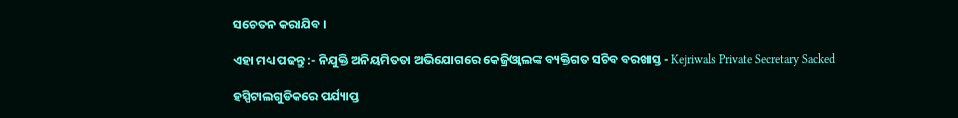ସଚେତନ କରାଯିବ ।

ଏହା ମଧ୍ୟ ପଢନ୍ତୁ :- ନିଯୁକ୍ତି ଅନିୟମିତତା ଅଭିଯୋଗରେ କେଜ୍ରିଓ୍ବାଲଙ୍କ ବ୍ୟକ୍ତିଗତ ସଚିବ ବରଖାସ୍ତ - Kejriwals Private Secretary Sacked

ହସ୍ପିଟାଲଗୁଡିକରେ ପର୍ଯ୍ୟାପ୍ତ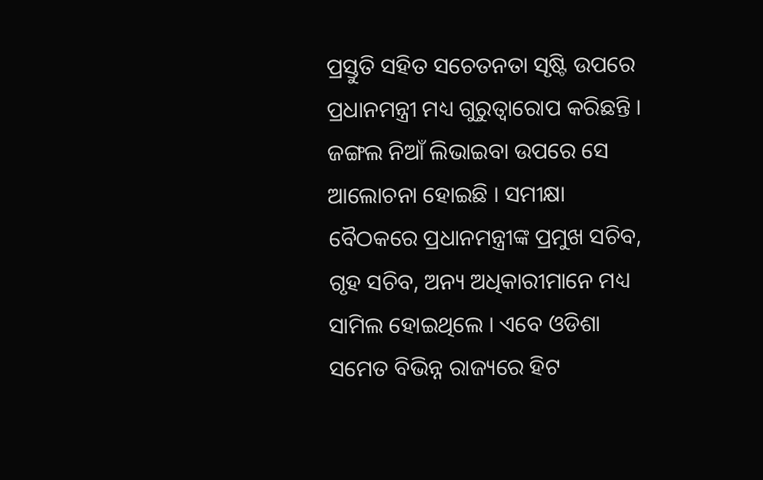ପ୍ରସ୍ତୁତି ସହିତ ସଚେତନତା ସୃଷ୍ଟି ଉପରେ ପ୍ରଧାନମନ୍ତ୍ରୀ ମଧ୍ୟ ଗୁରୁତ୍ୱାରୋପ କରିଛନ୍ତି । ଜଙ୍ଗଲ ନିଆଁ ଲିଭାଇବା ଉପରେ ସେ ଆଲୋଚନା ହୋଇଛି । ସମୀକ୍ଷା ବୈଠକରେ ପ୍ରଧାନମନ୍ତ୍ରୀଙ୍କ ପ୍ରମୁଖ ସଚିବ, ଗୃହ ସଚିବ, ଅନ୍ୟ ଅଧିକାରୀମାନେ ମଧ୍ୟ ସାମିଲ ହୋଇଥିଲେ । ଏବେ ଓଡିଶା ସମେତ ବିଭିନ୍ନ ରାଜ୍ୟରେ ହିଟ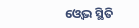ଓ୍ବେଭ ସ୍ଥିତି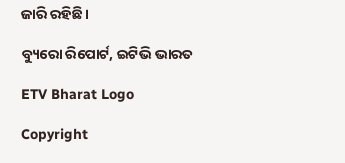ଜାରି ରହିଛି ।

ବ୍ୟୁରୋ ରିପୋର୍ଟ, ଇଟିଭି ଭାରତ

ETV Bharat Logo

Copyright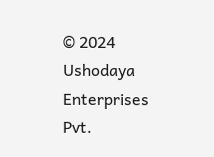© 2024 Ushodaya Enterprises Pvt.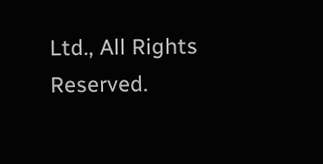Ltd., All Rights Reserved.